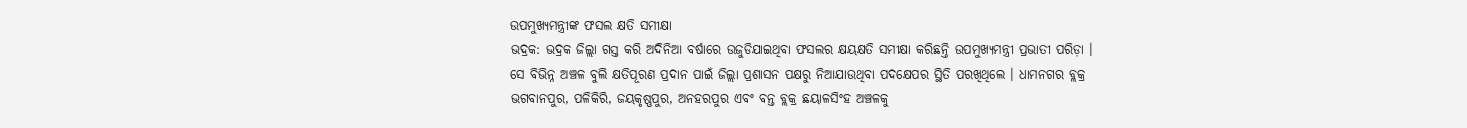ଉପମୁଖ୍ୟମନ୍ତ୍ରୀଙ୍କ ଫସଲ କ୍ଷତି ସମୀକ୍ଷା
ଭଦ୍ରକ: ଭଦ୍ରକ ଜିଲ୍ଲା ଗସ୍ତ କରି ଅଦିନିଆ ବର୍ଷାରେ ଉଜୁଡିଯାଇଥିବା ଫସଲର କ୍ଷୟକ୍ଷତି ସମୀକ୍ଷା କରିଛନ୍ତି ଉପମୁଖ୍ୟମନ୍ତ୍ରୀ ପ୍ରଭାତୀ ପରିଡ଼ା । ସେ ବିଭିନ୍ନ ଅଞ୍ଚଳ ବୁଲି କ୍ଷତିପୂରଣ ପ୍ରଦାନ ପାଇଁ ଜିଲ୍ଲା ପ୍ରଶାସନ ପକ୍ଷରୁ ନିଆଯାଉଥିବା ପଦକ୍ଷେପର ସ୍ଥିତି ପରଖିଥିଲେ । ଧାମନଗର ବ୍ଲକ୍ର ଭଗବାନପୁର, ପଳିକିରି, ଜୟକୃଷ୍ଣପୁର, ଅନହରପୁର ଏବଂ ବନ୍ତ ବ୍ଲକ୍ର ଛୟାଳସିଂହ ଅଞ୍ଚଳକୁ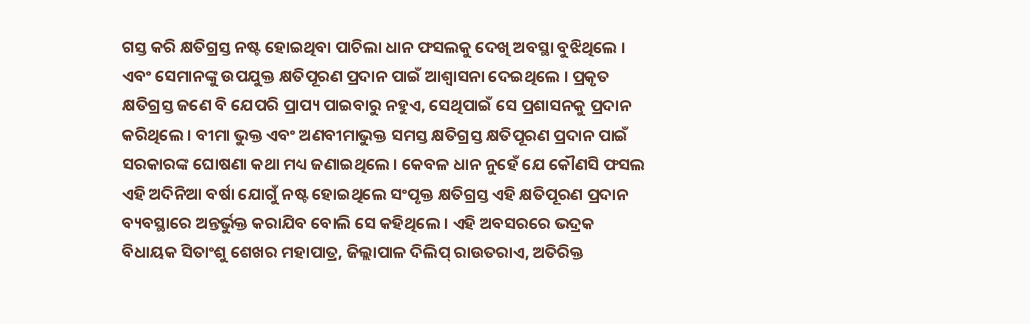ଗସ୍ତ କରି କ୍ଷତିଗ୍ରସ୍ତ ନଷ୍ଟ ହୋଇଥିବା ପାଚିଲା ଧାନ ଫସଲକୁ ଦେଖି ଅବସ୍ଥା ବୁଝିଥିଲେ । ଏବଂ ସେମାନଙ୍କୁ ଉପଯୁକ୍ତ କ୍ଷତିପୂରଣ ପ୍ରଦାନ ପାଇଁ ଆଶ୍ୱାସନା ଦେଇଥିଲେ । ପ୍ରକୃତ କ୍ଷତିଗ୍ରସ୍ତ ଜଣେ ବି ଯେପରି ପ୍ରାପ୍ୟ ପାଇବାରୁ ନହୁଏ, ସେଥିପାଇଁ ସେ ପ୍ରଶାସନକୁ ପ୍ରଦାନ କରିଥିଲେ । ବୀମା ଭୁକ୍ତ ଏବଂ ଅଣବୀମାଭୁକ୍ତ ସମସ୍ତ କ୍ଷତିଗ୍ରସ୍ତ କ୍ଷତିପୂରଣ ପ୍ରଦାନ ପାଇଁ ସରକାରଙ୍କ ଘୋଷଣା କଥା ମଧ୍ୟ ଜଣାଇଥିଲେ । କେବଳ ଧାନ ନୁହେଁ ଯେ କୌଣସି ଫସଲ ଏହି ଅଦିନିଆ ବର୍ଷା ଯୋଗୁଁ ନଷ୍ଟ ହୋଇଥିଲେ ସଂପୃକ୍ତ କ୍ଷତିଗ୍ରସ୍ତ ଏହି କ୍ଷତିପୂରଣ ପ୍ରଦାନ ବ୍ୟବସ୍ଥାରେ ଅନ୍ତର୍ଭୁକ୍ତ କରାଯିବ ବୋଲି ସେ କହିଥିଲେ । ଏହି ଅବସରରେ ଭଦ୍ରକ ବିଧାୟକ ସିତାଂଶୁ ଶେଖର ମହାପାତ୍ର, ଜିଲ୍ଲାପାଳ ଦିଲିପ୍ ରାଉତରାଏ, ଅତିରିକ୍ତ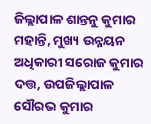ଜିଲ୍ଲାପାଳ ଶାନ୍ତନୁ କୁମାର ମହାନ୍ତି, ମୁଖ୍ୟ ଉନ୍ନୟନ ଅଧିକାରୀ ସରୋଜ କୁମାର ଦତ୍ତ, ଉପଜିଲ୍ଲାପାଳ ସୌରଭ କୁମାର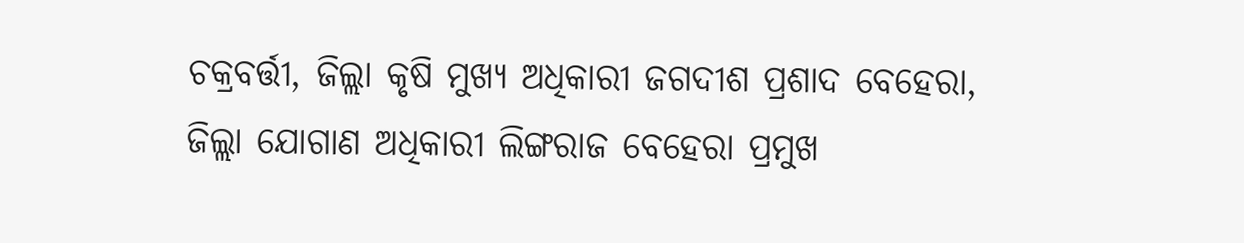ଚକ୍ରବର୍ତ୍ତୀ, ଜିଲ୍ଲା କୃଷି ମୁଖ୍ୟ ଅଧିକାରୀ ଜଗଦୀଶ ପ୍ରଶାଦ ବେହେରା, ଜିଲ୍ଲା ଯୋଗାଣ ଅଧିକାରୀ ଲିଙ୍ଗରାଜ ବେହେରା ପ୍ରମୁଖ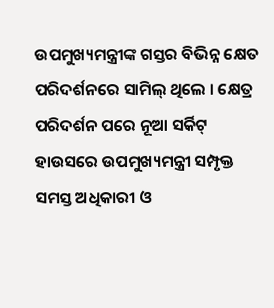ଉପମୁଖ୍ୟମନ୍ତ୍ରୀଙ୍କ ଗସ୍ତର ବିଭିନ୍ନ କ୍ଷେତ ପରିଦର୍ଶନରେ ସାମିଲ୍ ଥିଲେ । କ୍ଷେତ୍ର ପରିଦର୍ଶନ ପରେ ନୂଆ ସର୍କିଟ୍ ହାଉସରେ ଉପମୁଖ୍ୟମନ୍ତ୍ରୀ ସମ୍ପୃକ୍ତ ସମସ୍ତ ଅଧିକାରୀ ଓ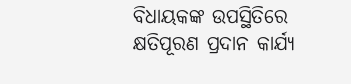ବିଧାୟକଙ୍କ ଉପସ୍ଥିତିରେ କ୍ଷତିପୂରଣ ପ୍ରଦାନ କାର୍ଯ୍ୟ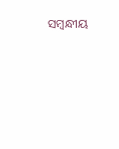ସମ୍ବନ୍ଧୀୟ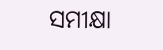ସମୀକ୍ଷା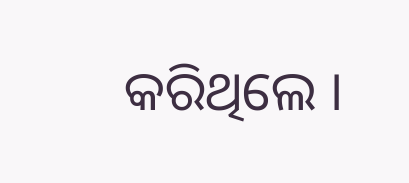କରିଥିଲେ ।